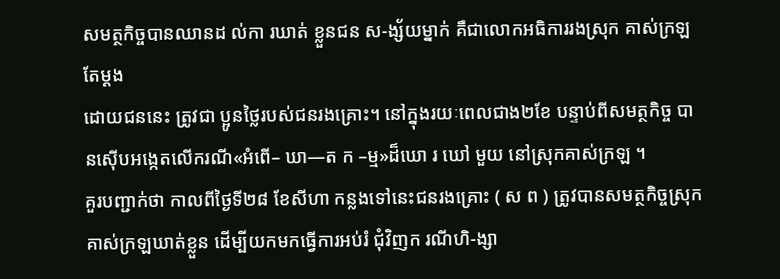សមត្ថកិច្ចបានឈានដ ល់កា រឃាត់ ខ្លួនជន ស-ង្ស័យម្នាក់ គឺជាលោកអធិការរងស្រុក គាស់ក្រឡតែម្តង
ដោយជននេះ ត្រូវជា ប្អូនថ្លៃរបស់ជនរងគ្រោះ។ នៅក្នុងរយៈពេលជាង២ខែ បន្ទាប់ពីសមត្ថកិច្ច បានស៊ើបអង្កេតលើករណី«អំពើ– ឃា—ត ក –ម្ម»ដ៏ឃោ រ ឃៅ មួយ នៅស្រុកគាស់ក្រឡ ។
គួរបញ្ជាក់ថា កាលពីថ្ងៃទី២៨ ខែសីហា កន្លងទៅនេះជនរងគ្រោះ ( ស ព ) ត្រូវបានសមត្ថកិច្ចស្រុកគាស់ក្រឡឃាត់ខ្លួន ដើម្បីយកមកធ្វើការអប់រំ ជុំវិញក រណីហិ-ង្សា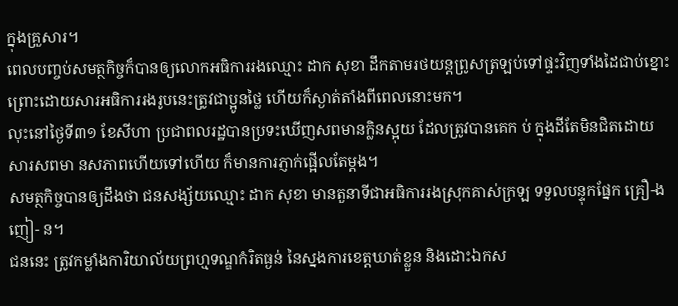ក្នុងគ្រួសារ។
ពេលបញ្ចប់សមត្ថកិច្ចក៏បានឲ្យលោកអធិការរងឈ្មោះ ដាក សុខា ដឹកតាមរថយន្តព្រូសត្រឡប់ទៅផ្ទះវិញទាំងដៃជាប់ខ្នោះ ព្រោះដោយសារអធិការរងរូបនេះត្រូវជាប្អូនថ្លៃ ហើយក៏ស្ងាត់តាំងពីពេលនោះមក។
លុះនៅថ្ងៃទី៣១ ខែសីហា ប្រជាពលរដ្ឋបានប្រទះឃើញសពមានក្លិនស្អុយ ដែលត្រូវបានគេក ប់ ក្នុងដីតែមិនជិតដោយសារសពមា នសភាពហើយទៅហើយ ក៏មានការភ្ញាក់ផ្អើលតែម្តង។
សមត្ថកិច្ចបានឲ្យដឹងថា ជនសង្ស័យឈ្មោះ ដាក សុខា មានតួនាទីជាអធិការរងស្រុកគាស់ក្រឡ ទទួលបន្ទុកផ្នែក គ្រឿ-ង ញៀ- ន។
ជននេះ ត្រូវកម្លាំងការិយាល័យព្រហ្មទណ្ឌកំរិតធ្ងន់ នៃស្នងការខេត្តឃាត់ខ្លួន និងដោះឯកស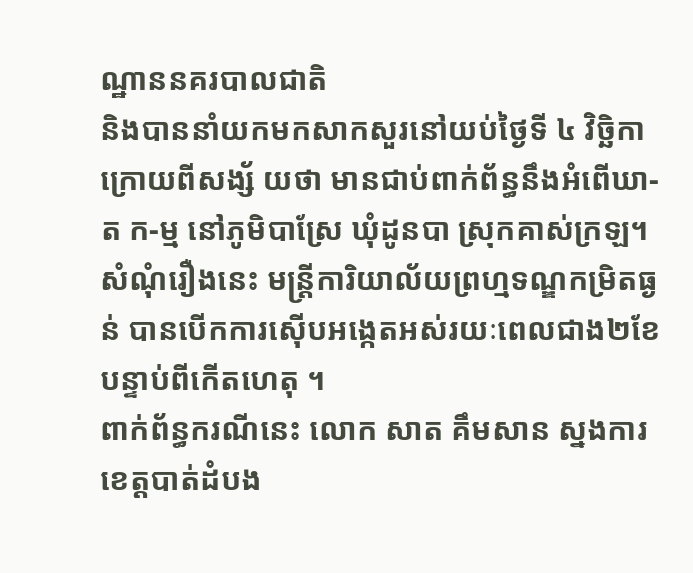ណ្ឋាននគរបាលជាតិ
និងបាននាំយកមកសាកសួរនៅយប់ថ្ងៃទី ៤ វិច្ឆិកា ក្រោយពីសង្ស័ យថា មានជាប់ពាក់ព័ន្ធនឹងអំពើឃា-ត ក-ម្ម នៅភូមិបាស្រែ ឃុំដូនបា ស្រុកគាស់ក្រឡ។
សំណុំរឿងនេះ មន្ត្រីការិយាល័យព្រហ្មទណ្ឌកម្រិតធ្ងន់ បានបើកការស៊ើបអង្កេតអស់រយៈពេលជាង២ខែ បន្ទាប់ពីកើតហេតុ ។
ពាក់ព័ន្ធករណីនេះ លោក សាត គឹមសាន ស្នងការខេត្តបាត់ដំបង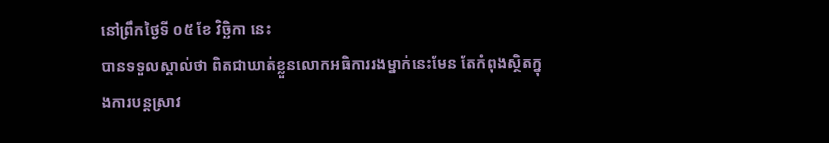នៅព្រឹកថ្ងៃទី ០៥ ខែ វិច្ឆិកា នេះ
បានទទួលស្គាល់ថា ពិតជាឃាត់ខ្លួនលោកអធិការរងម្នាក់នេះមែន តែកំពុងស្ថិតក្នុងការបន្តស្រាវ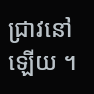ជ្រាវនៅឡើយ ។